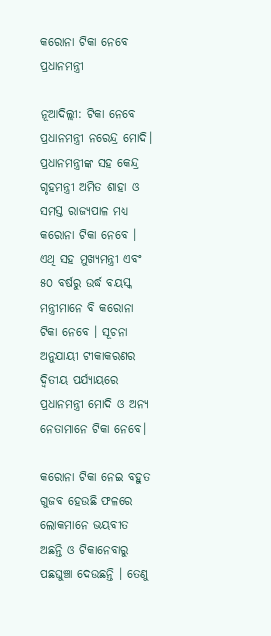କରୋନା ଟିକା ନେବେ ପ୍ରଧାନମନ୍ତ୍ରୀ

ନୂଆଦିଲ୍ଲୀ: ଟିକା ନେବେ ପ୍ରଧାନମନ୍ତ୍ରୀ ନରେନ୍ଦ୍ର ମୋଦି। ପ୍ରଧାନମନ୍ତ୍ରୀଙ୍କ ସହ କେନ୍ଦ୍ର ଗୃହମନ୍ତ୍ରୀ ଅମିତ ଶାହା ଓ ସମସ୍ତ ରାଜ୍ୟପାଳ ମଧ୍ୟ କରୋନା ଟିକା ନେବେ । ଏଥି ସହ ମୁଖ୍ୟମନ୍ତ୍ରୀ ଏବଂ ୫୦ ବର୍ଷରୁ ଉର୍ଦ୍ଧ ବୟସ୍କ ମନ୍ତ୍ରୀମାନେ ବି କରୋନା ଟିକା ନେବେ । ସୂଚନା ଅନୁଯାୟୀ ଟୀକାକରଣର ଦ୍ୱିତୀୟ ପର୍ଯ୍ୟାୟରେ ପ୍ରଧାନମନ୍ତ୍ରୀ ମୋଦି ଓ ଅନ୍ୟ ନେତାମାନେ ଟିକା ନେବେ।

କରୋନା ଟିକା ନେଇ ବହୁତ ଗୁଜବ ହେଉଛି ଫଳରେ ଲୋକମାନେ ଭୟବୀତ ଅଛନ୍ତି ଓ ଟିକାନେବାରୁ ପଛଘୁଞ୍ଚା ଦେଉଛନ୍ତି । ତେଣୁ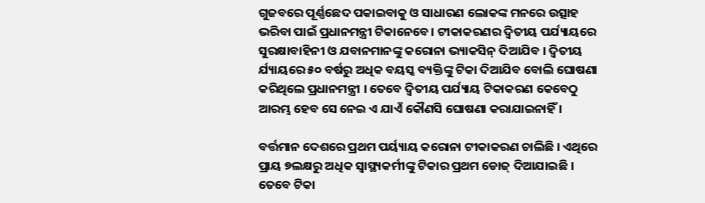ଗୁଜବରେ ପୂର୍ଣ୍ଣଛେଦ ପକାଇବାକୁ ଓ ସାଧାରଣ ଲୋକଙ୍କ ମନରେ ଉତ୍ସାହ ଭରିବା ପାଇଁ ପ୍ରଧାନମନ୍ତ୍ରୀ ଟିକାନେବେ। ଟୀକାକରଣର ଦ୍ୱିତୀୟ ପର୍ଯ୍ୟାୟରେ ସୁରକ୍ଷାବାହିନୀ ଓ ଯବାନମାନଙ୍କୁ କରୋନା ଭ୍ୟାକସିନ୍ ଦିଆଯିବ । ଦ୍ୱିତୀୟ ର୍ଯ୍ୟାୟରେ ୫୦ ବର୍ଷରୁ ଅଧିକ ବୟସ୍କ ବ୍ୟକ୍ତିଙ୍କୁ ଟିକା ଦିଆଯିବ ବୋଲି ଘୋଷଣା କରିଥିଲେ ପ୍ରଧାନମନ୍ତ୍ରୀ । ତେବେ ଦ୍ୱିତୀୟ ପର୍ଯ୍ୟାୟ ଟିକାକରଣ କେବେଠୁ ଆରମ୍ଭ ହେବ ସେ ନେଇ ଏ ଯାଏଁ କୌଣସି ଘୋଷଣା କରାଯାଇନାହିଁ ।

ବର୍ତ୍ତମାନ ଦେଶରେ ପ୍ରଥମ ପର୍ୟ୍ୟାୟ କରୋନା ଟୀକାକରଣ ଚାଲିଛି । ଏଥିରେ ପ୍ରାୟ ୭ଲକ୍ଷରୁ ଅଧିକ ସ୍ୱାସ୍ଥ୍ୟକର୍ମୀଙ୍କୁ ଟିକାର ପ୍ରଥମ ଡୋଜ୍ ଦିଆଯାଇଛି । ତେବେ ଟିକା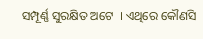ସମ୍ପୂର୍ଣ୍ଣ ସୁରକ୍ଷିତ ଅଟେ  । ଏଥିରେ କୌଣସି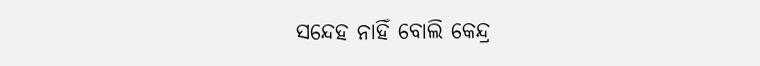ସନ୍ଦେହ ନାହିଁ ବୋଲି କେନ୍ଦ୍ର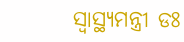ସ୍ୱାସ୍ଥ୍ୟମନ୍ତ୍ରୀ ଡଃ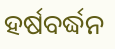ହର୍ଷବର୍ଦ୍ଧନ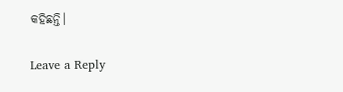କହିଛନ୍ତି।

Leave a Reply